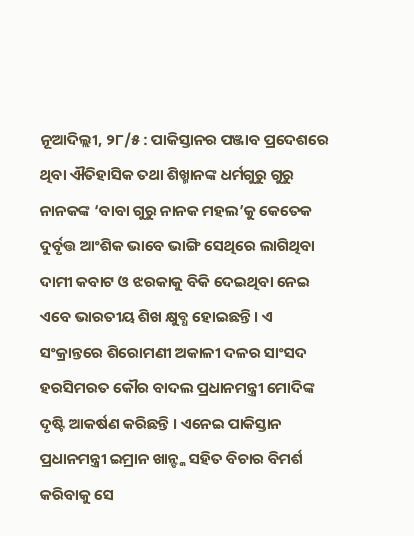ନୂଆଦିଲ୍ଲୀ, ୨୮/୫ : ପାକିସ୍ତାନର ପଞ୍ଜାବ ପ୍ରଦେଶରେ ଥିବା ଐତିହାସିକ ତଥା ଶିଖ୍ମାନଙ୍କ ଧର୍ମଗୁରୁ ଗୁରୁ ନାନକଙ୍କ ‘ବାବା ଗୁରୁ ନାନକ ମହଲ’କୁ କେତେକ ଦୁର୍ବୃତ୍ତ ଆଂଶିକ ଭାବେ ଭାଙ୍ଗି ସେଥିରେ ଲାଗିଥିବା ଦାମୀ କବାଟ ଓ ଝରକାକୁ ବିକି ଦେଇଥିବା ନେଇ ଏବେ ଭାରତୀୟ ଶିଖ କ୍ଷୁବ୍ଧ ହୋଇଛନ୍ତି । ଏ ସଂକ୍ରାନ୍ତରେ ଶିରୋମଣୀ ଅକାଳୀ ଦଳର ସାଂସଦ ହରସିମରତ କୌର ବାଦଲ ପ୍ରଧାନମନ୍ତ୍ରୀ ମୋଦିଙ୍କ ଦୃଷ୍ଟି ଆକର୍ଷଣ କରିଛନ୍ତି । ଏନେଇ ପାକିସ୍ତାନ ପ୍ରଧାନମନ୍ତ୍ରୀ ଇମ୍ରାନ ଖାନ୍ଙ୍କ ସହିତ ବିଚାର ବିମର୍ଶ କରିବାକୁ ସେ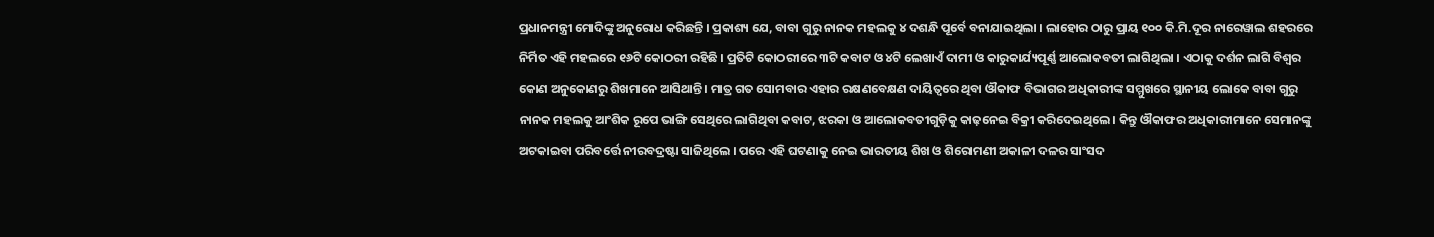ପ୍ରଧାନମନ୍ତ୍ରୀ ମୋଦିଙ୍କୁ ଅନୁରୋଧ କରିଛନ୍ତି । ପ୍ରକାଶ୍ୟ ଯେ, ବାବା ଗୁରୁ ନାନକ ମହଲକୁ ୪ ଦଶନ୍ଧି ପୂର୍ବେ ବନାଯାଇଥିଲା । ଲାହୋର ଠାରୁ ପ୍ରାୟ ୧୦୦ କି.ମି.ଦୂର ନାରେୱାଲ ଶହରରେ ନିର୍ମିତ ଏହି ମହଲରେ ୧୬ଟି କୋଠରୀ ରହିଛି । ପ୍ରତିଟି କୋଠରୀରେ ୩ଟି କବାଟ ଓ ୪ଟି ଲେଖାଏଁ ଦାମୀ ଓ କାରୁକାର୍ଯ୍ୟପୂର୍ଣ୍ଣ ଆଲୋକବତୀ ଲାଗିଥିଲା । ଏଠାକୁ ଦର୍ଶନ ଲାଗି ବିଶ୍ୱର କୋଣ ଅନୁକୋଣରୁ ଶିଖମାନେ ଆସିଥାନ୍ତି । ମାତ୍ର ଗତ ସୋମବାର ଏହାର ରକ୍ଷଣବେକ୍ଷଣ ଦାୟିତ୍ୱରେ ଥିବା ଔକାଫ ବିଭାଗର ଅଧିକାରୀଙ୍କ ସମ୍ମୁଖରେ ସ୍ଥାନୀୟ ଲୋକେ ବାବା ଗୁରୁ ନାନକ ମହଲକୁ ଆଂଶିକ ରୂପେ ଭାଙ୍ଗି ସେଥିରେ ଲାଗିଥିବା କବାଟ, ଝରକା ଓ ଆଲୋକବତୀଗୁଡ଼ିକୁ କାଢ଼ନେଇ ବିକ୍ରୀ କରିଦେଇଥିଲେ । କିନ୍ତୁ ଔକାଫର ଅଧିକାରୀମାନେ ସେମାନଙ୍କୁ ଅଟକାଇବା ପରିବର୍ତ୍ତେ ନୀରବଦ୍ରଷ୍ଟା ସାଜିଥିଲେ । ପରେ ଏହି ଘଟଣାକୁ ନେଇ ଭାରତୀୟ ଶିଖ ଓ ଶିରୋମଣୀ ଅକାଳୀ ଦଳର ସାଂସଦ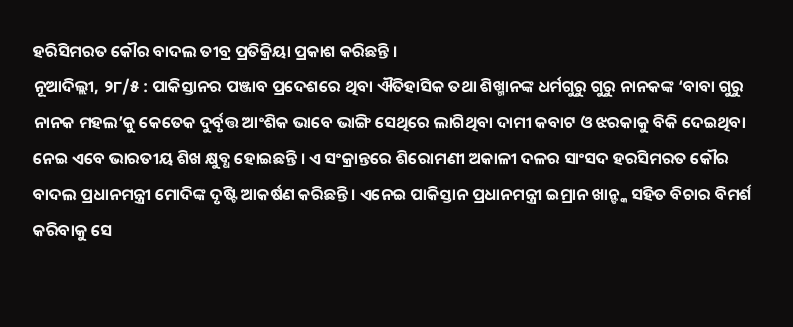ହରିସିମରତ କୌର ବାଦଲ ତୀବ୍ର ପ୍ରତିକ୍ରିୟା ପ୍ରକାଶ କରିଛନ୍ତି ।
ନୂଆଦିଲ୍ଲୀ, ୨୮/୫ : ପାକିସ୍ତାନର ପଞ୍ଜାବ ପ୍ରଦେଶରେ ଥିବା ଐତିହାସିକ ତଥା ଶିଖ୍ମାନଙ୍କ ଧର୍ମଗୁରୁ ଗୁରୁ ନାନକଙ୍କ ‘ବାବା ଗୁରୁ ନାନକ ମହଲ’କୁ କେତେକ ଦୁର୍ବୃତ୍ତ ଆଂଶିକ ଭାବେ ଭାଙ୍ଗି ସେଥିରେ ଲାଗିଥିବା ଦାମୀ କବାଟ ଓ ଝରକାକୁ ବିକି ଦେଇଥିବା ନେଇ ଏବେ ଭାରତୀୟ ଶିଖ କ୍ଷୁବ୍ଧ ହୋଇଛନ୍ତି । ଏ ସଂକ୍ରାନ୍ତରେ ଶିରୋମଣୀ ଅକାଳୀ ଦଳର ସାଂସଦ ହରସିମରତ କୌର ବାଦଲ ପ୍ରଧାନମନ୍ତ୍ରୀ ମୋଦିଙ୍କ ଦୃଷ୍ଟି ଆକର୍ଷଣ କରିଛନ୍ତି । ଏନେଇ ପାକିସ୍ତାନ ପ୍ରଧାନମନ୍ତ୍ରୀ ଇମ୍ରାନ ଖାନ୍ଙ୍କ ସହିତ ବିଚାର ବିମର୍ଶ କରିବାକୁ ସେ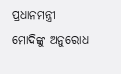ପ୍ରଧାନମନ୍ତ୍ରୀ ମୋଦିଙ୍କୁ ଅନୁରୋଧ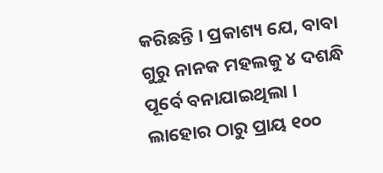କରିଛନ୍ତି । ପ୍ରକାଶ୍ୟ ଯେ, ବାବା ଗୁରୁ ନାନକ ମହଲକୁ ୪ ଦଶନ୍ଧି ପୂର୍ବେ ବନାଯାଇଥିଲା । ଲାହୋର ଠାରୁ ପ୍ରାୟ ୧୦୦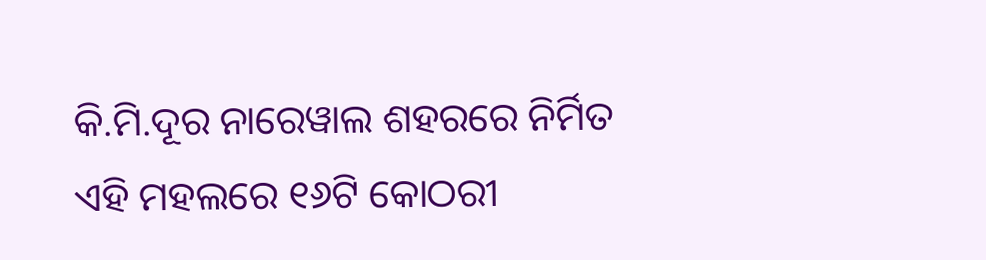କି.ମି.ଦୂର ନାରେୱାଲ ଶହରରେ ନିର୍ମିତ ଏହି ମହଲରେ ୧୬ଟି କୋଠରୀ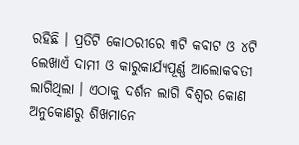ରହିଛି । ପ୍ରତିଟି କୋଠରୀରେ ୩ଟି କବାଟ ଓ ୪ଟି ଲେଖାଏଁ ଦାମୀ ଓ କାରୁକାର୍ଯ୍ୟପୂର୍ଣ୍ଣ ଆଲୋକବତୀ ଲାଗିଥିଲା । ଏଠାକୁ ଦର୍ଶନ ଲାଗି ବିଶ୍ୱର କୋଣ ଅନୁକୋଣରୁ ଶିଖମାନେ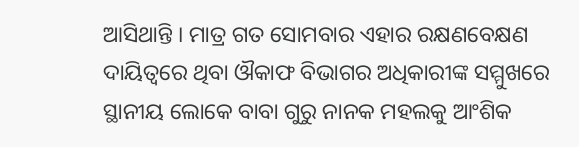ଆସିଥାନ୍ତି । ମାତ୍ର ଗତ ସୋମବାର ଏହାର ରକ୍ଷଣବେକ୍ଷଣ ଦାୟିତ୍ୱରେ ଥିବା ଔକାଫ ବିଭାଗର ଅଧିକାରୀଙ୍କ ସମ୍ମୁଖରେ ସ୍ଥାନୀୟ ଲୋକେ ବାବା ଗୁରୁ ନାନକ ମହଲକୁ ଆଂଶିକ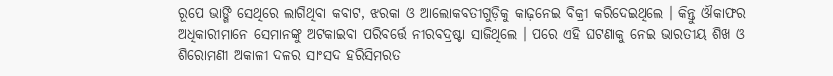ରୂପେ ଭାଙ୍ଗି ସେଥିରେ ଲାଗିଥିବା କବାଟ, ଝରକା ଓ ଆଲୋକବତୀଗୁଡ଼ିକୁ କାଢ଼ନେଇ ବିକ୍ରୀ କରିଦେଇଥିଲେ । କିନ୍ତୁ ଔକାଫର ଅଧିକାରୀମାନେ ସେମାନଙ୍କୁ ଅଟକାଇବା ପରିବର୍ତ୍ତେ ନୀରବଦ୍ରଷ୍ଟା ସାଜିଥିଲେ । ପରେ ଏହି ଘଟଣାକୁ ନେଇ ଭାରତୀୟ ଶିଖ ଓ ଶିରୋମଣୀ ଅକାଳୀ ଦଳର ସାଂସଦ ହରିସିମରତ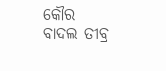କୌର ବାଦଲ ତୀବ୍ର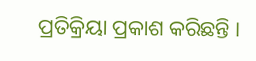ପ୍ରତିକ୍ରିୟା ପ୍ରକାଶ କରିଛନ୍ତି ।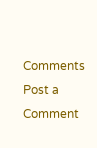Comments
Post a Comment